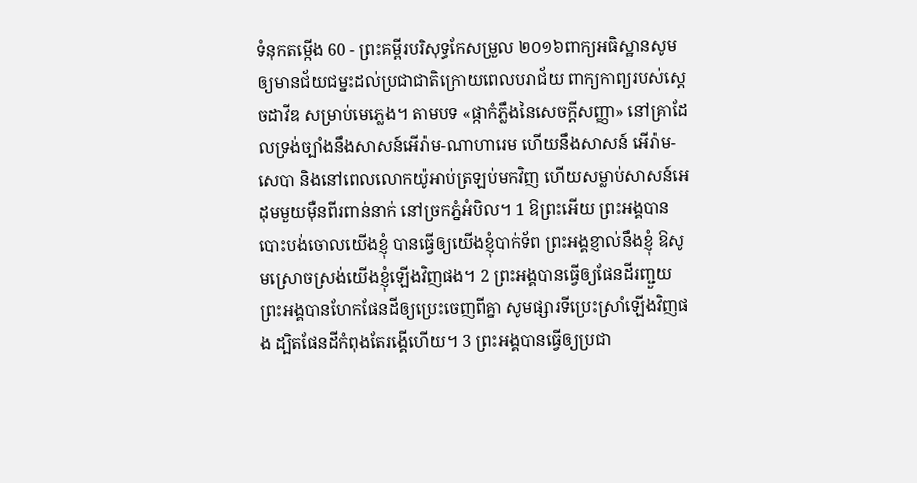ទំនុកតម្កើង 60 - ព្រះគម្ពីរបរិសុទ្ធកែសម្រួល ២០១៦ពាក្យអធិស្ឋានសូមឲ្យមានជ័យជម្នះដល់ប្រជាជាតិក្រោយពេលបរាជ័យ ពាក្យកាព្យរបស់ស្តេចដាវីឌ សម្រាប់មេភ្លេង។ តាមបទ «ផ្កាកំភ្លឹងនៃសេចក្ដីសញ្ញា» នៅគ្រាដែលទ្រង់ច្បាំងនឹងសាសន៍អើរ៉ាម-ណាហារេម ហើយនឹងសាសន៍ អើរ៉ាម-សេបា និងនៅពេលលោកយ៉ូអាប់ត្រឡប់មកវិញ ហើយសម្លាប់សាសន៍អេដុមមួយម៉ឺនពីរពាន់នាក់ នៅច្រកភ្នំអំបិល។ 1 ឱព្រះអើយ ព្រះអង្គបានបោះបង់ចោលយើងខ្ញុំ បានធ្វើឲ្យយើងខ្ញុំបាក់ទ័ព ព្រះអង្គខ្ញាល់នឹងខ្ញុំ ឱសូមស្រោចស្រង់យើងខ្ញុំឡើងវិញផង។ 2 ព្រះអង្គបានធ្វើឲ្យផែនដីរញ្ជួយ ព្រះអង្គបានហែកផែនដីឲ្យប្រេះចេញពីគ្នា សូមផ្សារទីប្រេះស្រាំឡើងវិញផង ដ្បិតផែនដីកំពុងតែរង្គើហើយ។ 3 ព្រះអង្គបានធ្វើឲ្យប្រជា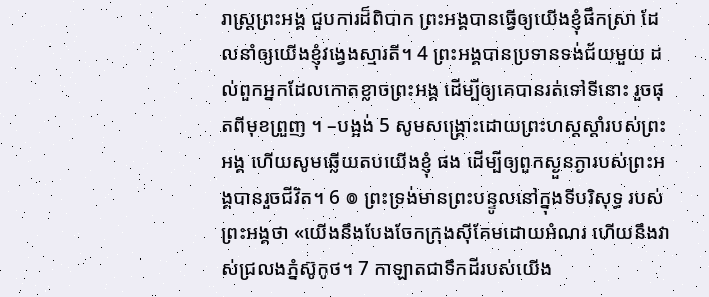រាស្ត្រព្រះអង្គ ជួបការដ៏ពិបាក ព្រះអង្គបានធ្វើឲ្យយើងខ្ញុំផឹកស្រា ដែលនាំឲ្យយើងខ្ញុំវង្វេងស្មារតី។ 4 ព្រះអង្គបានប្រទានទង់ជ័យមួយ ដល់ពួកអ្នកដែលកោតខ្លាចព្រះអង្គ ដើម្បីឲ្យគេបានរត់ទៅទីនោះ រួចផុតពីមុខព្រួញ ។ –បង្អង់ 5 សូមសង្គ្រោះដោយព្រះហស្តស្តាំរបស់ព្រះអង្គ ហើយសូមឆ្លើយតបយើងខ្ញុំ ផង ដើម្បីឲ្យពួកស្ងួនភ្ងារបស់ព្រះអង្គបានរួចជីវិត។ 6 ៙ ព្រះទ្រង់មានព្រះបន្ទូលនៅក្នុងទីបរិសុទ្ធ របស់ព្រះអង្គថា «យើងនឹងបែងចែកក្រុងស៊ីគែមដោយអំណរ ហើយនឹងវាស់ជ្រលងភ្នំស៊ូកូថ។ 7 កាឡាតជាទឹកដីរបស់យើង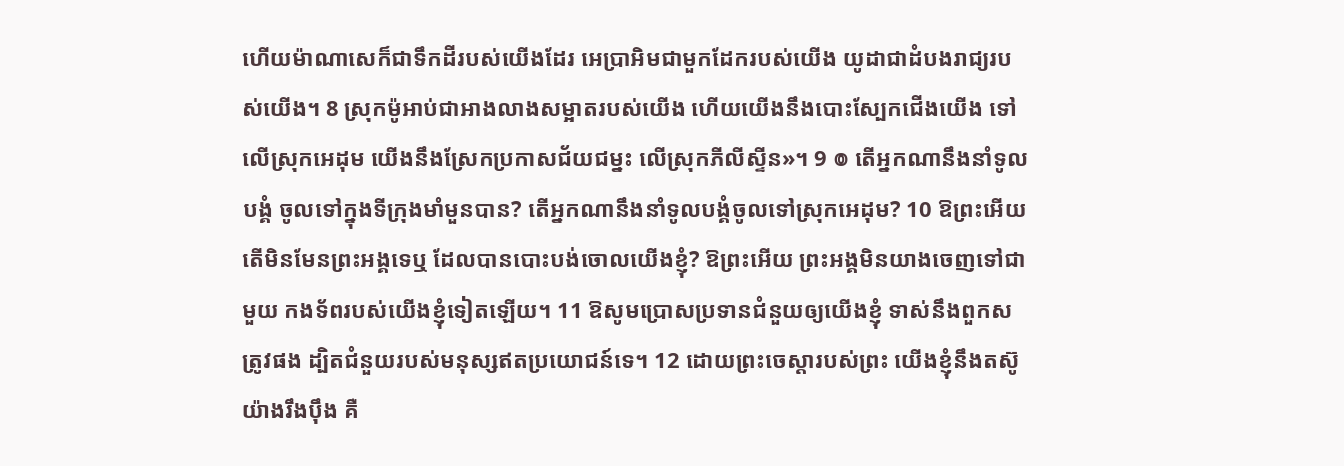ហើយម៉ាណាសេក៏ជាទឹកដីរបស់យើងដែរ អេប្រាអិមជាមួកដែករបស់យើង យូដាជាដំបងរាជ្យរបស់យើង។ 8 ស្រុកម៉ូអាប់ជាអាងលាងសម្អាតរបស់យើង ហើយយើងនឹងបោះស្បែកជើងយើង ទៅលើស្រុកអេដុម យើងនឹងស្រែកប្រកាសជ័យជម្នះ លើស្រុកភីលីស្ទីន»។ 9 ៙ តើអ្នកណានឹងនាំទូលបង្គំ ចូលទៅក្នុងទីក្រុងមាំមួនបាន? តើអ្នកណានឹងនាំទូលបង្គំចូលទៅស្រុកអេដុម? 10 ឱព្រះអើយ តើមិនមែនព្រះអង្គទេឬ ដែលបានបោះបង់ចោលយើងខ្ញុំ? ឱព្រះអើយ ព្រះអង្គមិនយាងចេញទៅជាមួយ កងទ័ពរបស់យើងខ្ញុំទៀតឡើយ។ 11 ឱសូមប្រោសប្រទានជំនួយឲ្យយើងខ្ញុំ ទាស់នឹងពួកសត្រូវផង ដ្បិតជំនួយរបស់មនុស្សឥតប្រយោជន៍ទេ។ 12 ដោយព្រះចេស្ដារបស់ព្រះ យើងខ្ញុំនឹងតស៊ូយ៉ាងរឹងប៉ឹង គឺ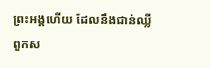ព្រះអង្គហើយ ដែលនឹងជាន់ឈ្លី ពួកស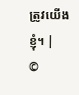ត្រូវយើងខ្ញុំ។ |
©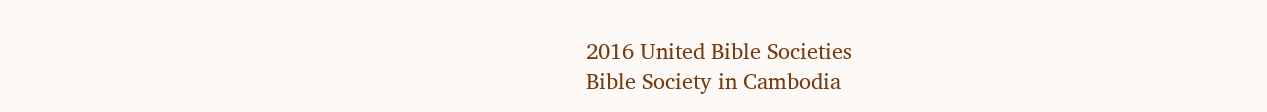2016 United Bible Societies
Bible Society in Cambodia